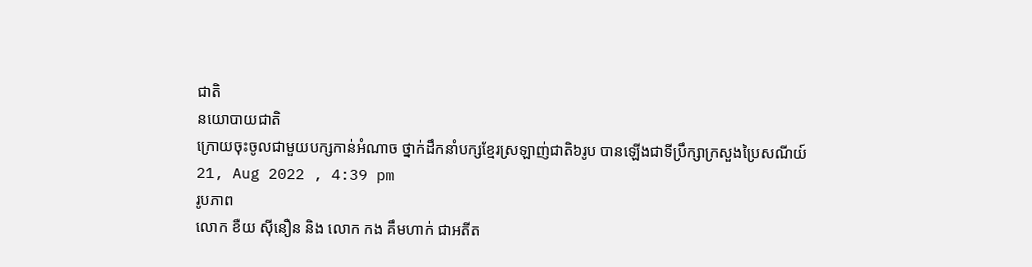ជាតិ
នយោបាយជាតិ
ក្រោយចុះចូលជាមួយបក្សកាន់អំណាច ថ្នាក់ដឹកនាំបក្សខ្មែរស្រឡាញ់ជាតិ៦រូប បានឡើងជាទីប្រឹក្សាក្រសួងប្រៃសណីយ៍
21, Aug 2022 , 4:39 pm
រូបភាព
លោក ខឺយ ស៊ីនឿន និង លោក កង គឹមហាក់ ជាអតីត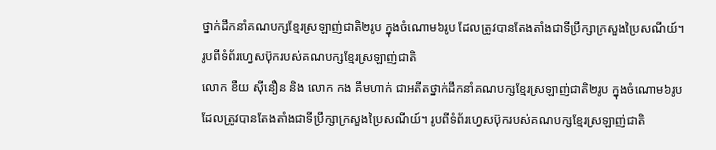ថ្នាក់ដឹកនាំគណបក្សខ្មែរស្រឡាញ់ជាតិ២រូប ក្នុងចំណោម៦រូប ដែលត្រូវបានតែងតាំងជាទីប្រឹក្សាក្រសួងប្រៃសណីយ៍។ រូបពីទំព័រហ្វេសប៊ុករបស់គណបក្សខ្មែរស្រឡាញ់ជាតិ
លោក ខឺយ ស៊ីនឿន និង លោក កង គឹមហាក់ ជាអតីតថ្នាក់ដឹកនាំគណបក្សខ្មែរស្រឡាញ់ជាតិ២រូប ក្នុងចំណោម៦រូប ដែលត្រូវបានតែងតាំងជាទីប្រឹក្សាក្រសួងប្រៃសណីយ៍។ រូបពីទំព័រហ្វេសប៊ុករបស់គណបក្សខ្មែរស្រឡាញ់ជាតិ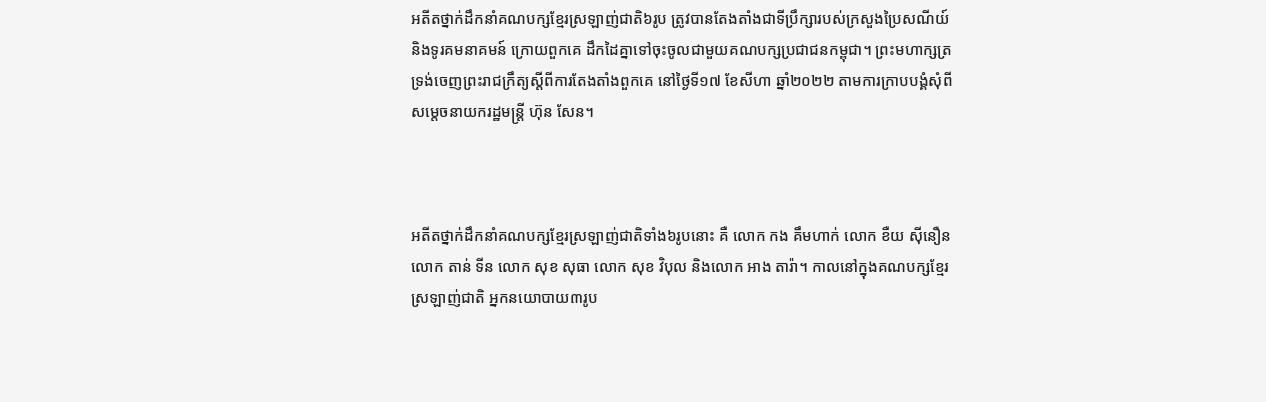អតីតថ្នាក់ដឹកនាំគណបក្សខ្មែរស្រឡាញ់ជាតិ៦រូប ត្រូវបានតែងតាំងជាទីប្រឹក្សារបស់ក្រសួងប្រៃសណីយ៍ និងទូរគមនាគមន៍ ក្រោយពួកគេ ដឹកដៃគ្នាទៅចុះចូលជាមួយគណបក្សប្រជាជនកម្ពុជា។ ព្រះមហាក្សត្រ ទ្រង់ចេញព្រះរាជក្រឹត្យស្តីពីការតែងតាំងពួកគេ នៅថ្ងៃទី១៧ ខែសីហា ឆ្នាំ២០២២ តាមការក្រាបបង្គំសុំពីសម្តេចនាយករដ្ឋមន្រ្តី ហ៊ុន សែន។



អតីតថ្នាក់ដឹកនាំគណបក្សខ្មែរស្រឡាញ់ជាតិទាំង៦រូបនោះ គឺ លោក កង គឹមហាក់ លោក ខឺយ ស៊ីនឿន លោក តាន់ ទីន លោក សុខ សុធា លោក សុខ វិបុល និងលោក អាង តារ៉ា។ កាលនៅក្នុងគណបក្សខ្មែរស្រឡាញ់ជាតិ អ្នកនយោបាយ៣រូប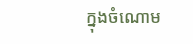ក្នុងចំណោម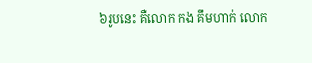៦រូបនេះ គឺលោក កង គឹមហាក់ លោក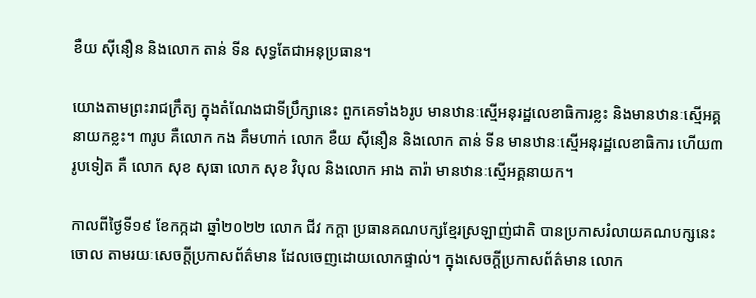ខឺយ ស៊ីនឿន និងលោក តាន់ ទីន សុទ្ធតែជាអនុប្រធាន។

យោងតាមព្រះរាជក្រឹត្យ ក្នុងតំណែងជាទីប្រឹក្សានេះ ពួកគេទាំង៦រូប មានឋានៈស្មើអនុរដ្ឋលេខាធិការខ្លះ និងមានឋានៈស្មើអគ្គនាយកខ្លះ។ ៣រូប គឺលោក កង គឹមហាក់ លោក ខឺយ ស៊ីនឿន និងលោក តាន់ ទីន មានឋានៈស្មើអនុរដ្ឋលេខាធិការ ហើយ៣រូបទៀត គឺ លោក សុខ សុធា លោក សុខ វិបុល និងលោក អាង តារ៉ា មានឋានៈស្មើអគ្គនាយក។

កាលពីថ្ងៃទី១៩ ខែកក្កដា ឆ្នាំ២០២២ លោក ជីវ កក្តា ប្រធានគណបក្សខ្មែរស្រឡាញ់ជាតិ បានប្រកាសរំលាយគណបក្សនេះចោល តាមរយៈសេចក្តីប្រកាសព័ត៌មាន ដែលចេញដោយលោកផ្ទាល់។ ក្នុងសេចក្តីប្រកាសព័ត៌មាន លោក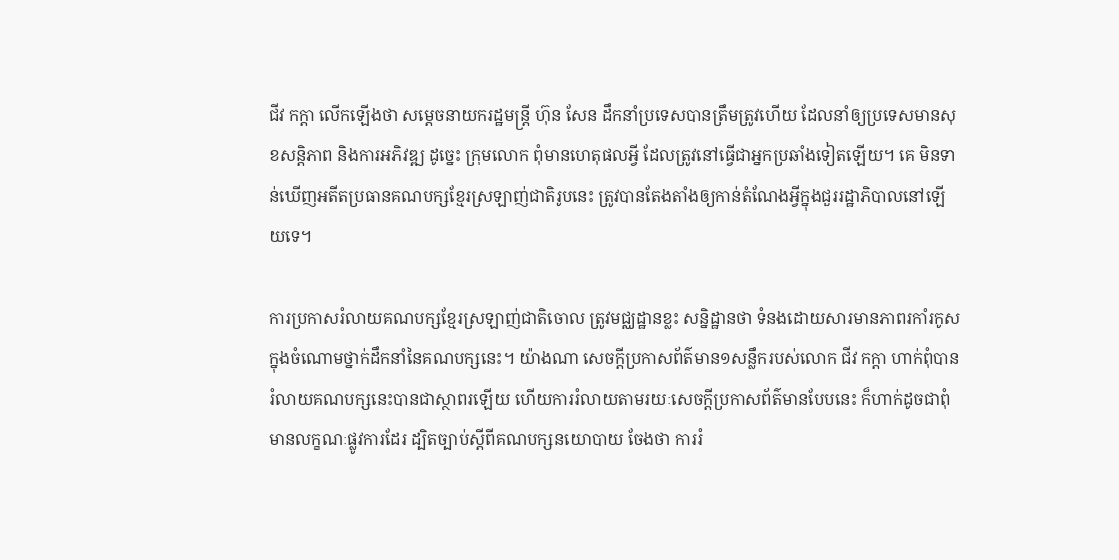ជីវ កក្តា លើកឡើងថា សម្តេចនាយករដ្ឋមន្រ្តី ហ៊ុន សែន ដឹកនាំប្រទេសបានត្រឹមត្រូវហើយ ដែលនាំឲ្យប្រទេសមានសុខសន្តិភាព និងការអភិវឌ្ឍ ដូច្នេះ ក្រុមលោក ពុំមានហេតុផលអ្វី ដែលត្រូវនៅធ្វើជាអ្នកប្រឆាំងទៀតឡើយ។ គេ មិនទាន់ឃើញអតីតប្រធានគណបក្សខ្មែរស្រឡាញ់ជាតិរូបនេះ ត្រូវបានតែងតាំងឲ្យកាន់តំណែងអ្វីក្នុងជួររដ្ឋាភិបាលនៅឡើយទេ។

ការប្រកាសរំលាយគណបក្សខ្មែរស្រឡាញ់ជាតិចោល ត្រូវមជ្ឈដ្ឋានខ្លះ សន្និដ្ឋានថា ទំនងដោយសារមានភាពរកាំរកូសក្នុងចំណោមថ្នាក់ដឹកនាំនៃគណបក្សនេះ។ យ៉ាងណា សេចក្តីប្រកាសព័ត៌មាន១សន្លឹករបស់លោក ជីវ កក្តា ហាក់ពុំបានរំលាយគណបក្សនេះបានជាស្ថាពរឡើយ ហើយការរំលាយតាមរយៈសេចក្តីប្រកាសព័ត៌មានបែបនេះ ក៏ហាក់ដូចជាពុំមានលក្ខណៈផ្លូវការដែរ ដ្បិតច្បាប់ស្តីពីគណបក្សនយោបាយ ចែងថា ការរំ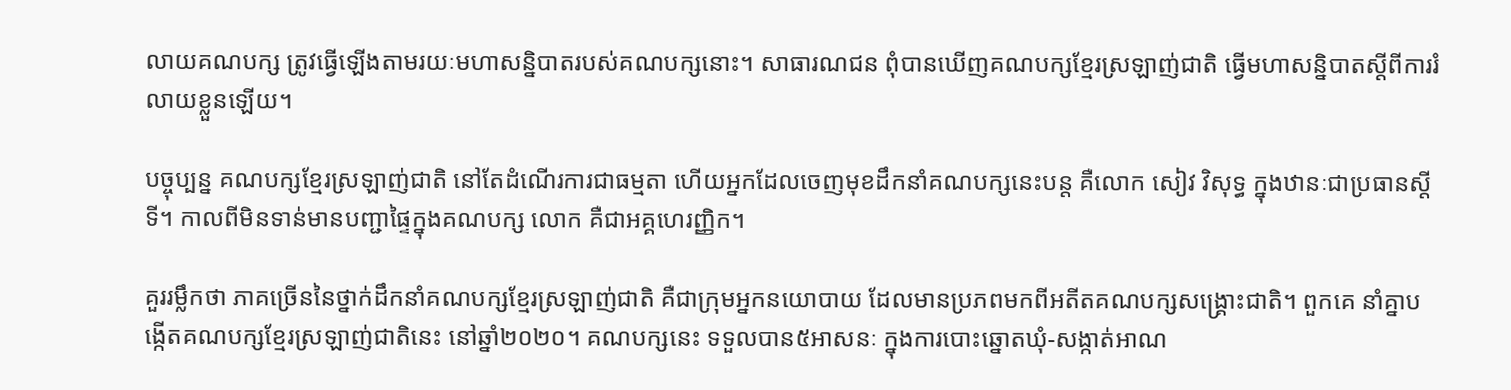លាយគណបក្ស ត្រូវធ្វើឡើងតាមរយៈមហាសន្និបាតរបស់គណបក្សនោះ។ សាធារណជន ពុំបានឃើញគណបក្សខ្មែរស្រឡាញ់ជាតិ ធ្វើមហាសន្និបាតស្តីពីការរំលាយខ្លួនឡើយ។

បច្ចុប្បន្ន គណបក្សខ្មែរស្រឡាញ់ជាតិ នៅតែដំណើរការជាធម្មតា ហើយអ្នកដែលចេញមុខដឹកនាំគណបក្សនេះបន្ត គឺលោក សៀវ វិសុទ្ធ ក្នុងឋានៈជាប្រធានស្តីទី។ កាលពីមិនទាន់មានបញ្ជាផ្ទៃក្នុងគណបក្ស លោក គឺជាអគ្គហេរញ្ញិក។

គួររម្លឹកថា ភាគច្រើននៃថ្នាក់ដឹកនាំគណបក្សខ្មែរស្រឡាញ់ជាតិ គឺជាក្រុមអ្នកនយោបាយ ដែលមានប្រភពមកពីអតីតគណបក្សសង្គ្រោះជាតិ។ ពួកគេ នាំគ្នាបង្កើតគណបក្សខ្មែរស្រឡាញ់ជាតិនេះ នៅឆ្នាំ២០២០។ គណបក្សនេះ ទទួលបាន៥អាសនៈ ក្នុងការបោះឆ្នោតឃុំ-សង្កាត់អាណ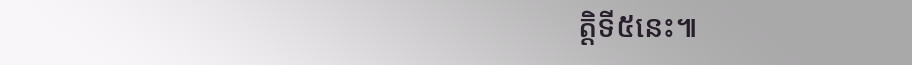ត្តិទី៥នេះ៕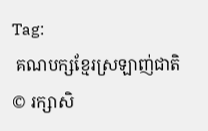Tag:
 គណបក្សខ្មែរស្រឡាញ់ជាតិ
© រក្សាសិ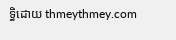ទ្ធិដោយ thmeythmey.com